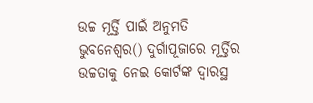ଉଚ୍ଚ ମୂର୍ତ୍ତି ପାଇଁ ଅନୁମତି
ଭୁବନେଶ୍ୱର() ଦୁର୍ଗାପୂଜାରେ ମୂର୍ତ୍ତିର ଉଚ୍ଚତାକୁ ନେଇ କୋର୍ଟଙ୍କ ଦ୍ୱାରସ୍ଥ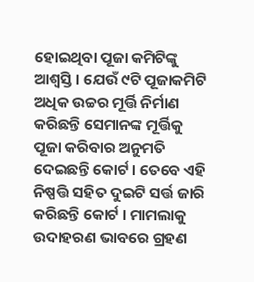ହୋଇଥିବା ପୂଜା କମିଟିଙ୍କୁ ଆଶ୍ୱସ୍ତି । ଯେଉଁ ୯ଟି ପୂଜାକମିଟି ଅଧିକ ଉଚ୍ଚର ମୂର୍ତ୍ତି ନିର୍ମାଣ କରିଛନ୍ତି ସେମାନଙ୍କ ମୂର୍ତ୍ତିକୁ ପୂଜା କରିବାର ଅନୁମତି ଦେଇଛନ୍ତି କୋର୍ଟ । ତେବେ ଏହି ନିଷ୍ପତ୍ତି ସହିତ ଦୁଇଟି ସର୍ତ୍ତ ଜାରି କରିଛନ୍ତି କୋର୍ଟ । ମାମଲାକୁ ଉଦାହରଣ ଭାବରେ ଗ୍ରହଣ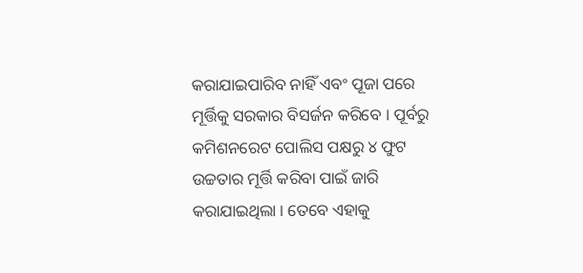କରାଯାଇପାରିବ ନାହିଁ ଏବଂ ପୂଜା ପରେ ମୂର୍ତ୍ତିକୁ ସରକାର ବିସର୍ଜନ କରିବେ । ପୂର୍ବରୁ କମିଶନରେଟ ପୋଲିସ ପକ୍ଷରୁ ୪ ଫୁଟ ଉଚ୍ଚତାର ମୂର୍ତ୍ତି କରିବା ପାଇଁ ଜାରି କରାଯାଇଥିଲା । ତେବେ ଏହାକୁ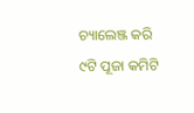ଚ୍ୟାଲେଞ୍ଜ କରି ୯ଟି ପୂଜା କମିଟି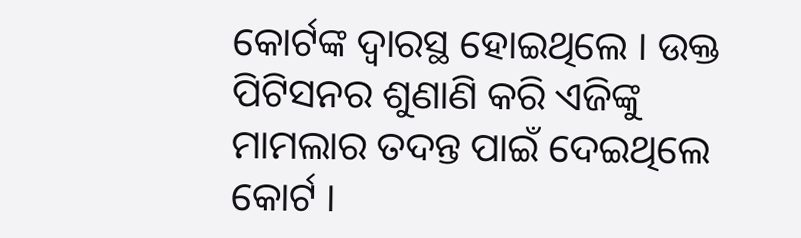କୋର୍ଟଙ୍କ ଦ୍ୱାରସ୍ଥ ହୋଇଥିଲେ । ଉକ୍ତ ପିଟିସନର ଶୁଣାଣି କରି ଏଜିଙ୍କୁ ମାମଲାର ତଦନ୍ତ ପାଇଁ ଦେଇଥିଲେ କୋର୍ଟ ।